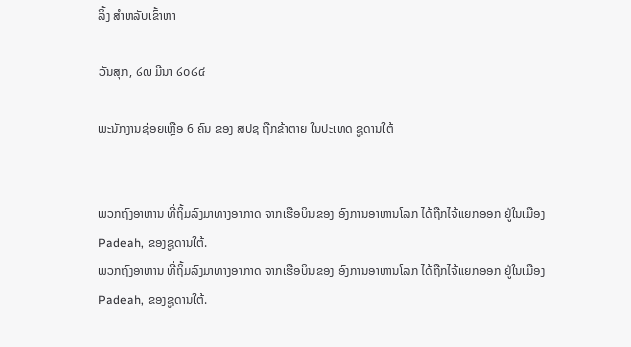ລິ້ງ ສຳຫລັບເຂົ້າຫາ

ວັນສຸກ, ໒໙ ມີນາ ໒໐໒໔

ພະນັກງານຊ່ອຍເຫຼືອ 6 ຄົນ ຂອງ ສປຊ ຖືກຂ້າຕາຍ ໃນປະເທດ ຊູດານໃຕ້


ພວກຖົງອາຫານ ທີ່ຖິ້ມລົງມາທາງອາກາດ ຈາກເຮືອບິນຂອງ ອົງການອາຫານໂລກ ໄດ້ຖືກໄຈ້ແຍກອອກ ຢູ່ໃນເມືອງ Padeah, ຂອງຊູດານໃຕ້.
ພວກຖົງອາຫານ ທີ່ຖິ້ມລົງມາທາງອາກາດ ຈາກເຮືອບິນຂອງ ອົງການອາຫານໂລກ ໄດ້ຖືກໄຈ້ແຍກອອກ ຢູ່ໃນເມືອງ Padeah, ຂອງຊູດານໃຕ້.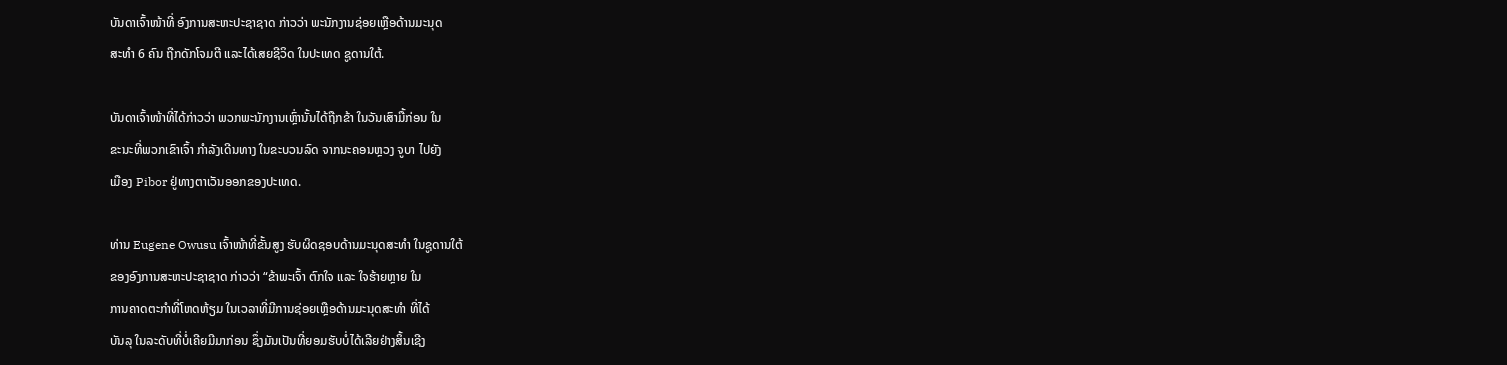ບັນດາເຈົ້າໜ້າທີ່ ອົງການສະຫະປະຊາຊາດ ກ່າວວ່າ ພະນັກງານຊ່ອຍເຫຼືອດ້ານມະນຸດ
ສະທຳ 6 ຄົນ ຖືກດັກໂຈມຕີ ແລະໄດ້ເສຍຊີວິດ ໃນປະເທດ ຊູດານໃຕ້.

ບັນດາເຈົ້າໜ້າທີ່ໄດ້ກ່າວວ່າ ພວກພະນັກງານເຫຼົ່ານັ້ນໄດ້ຖືກຂ້າ ໃນວັນເສົາມື້ກ່ອນ ໃນ
ຂະນະທີ່ພວກເຂົາເຈົ້າ ກຳລັງເດີນທາງ ໃນຂະບວນລົດ ຈາກນະຄອນຫຼວງ ຈູບາ ໄປຍັງ
ເມືອງ Pibor ຢູ່ທາງຕາເວັນອອກຂອງປະເທດ.

ທ່ານ Eugene Owusu ເຈົ້າໜ້າທີ່ຂັ້ນສູງ ຮັບຜິດຊອບດ້ານມະນຸດສະທຳ ໃນຊູດານໃຕ້
ຂອງອົງການສະຫະປະຊາຊາດ ກ່າວວ່າ “ຂ້າພະເຈົ້າ ຕົກໃຈ ແລະ ໃຈຮ້າຍຫຼາຍ ໃນ
ການຄາດຕະກຳທີ່ໂຫດຫ້ຽມ ໃນເວລາທີ່ມີການຊ່ອຍເຫຼືອດ້ານມະນຸດສະທຳ ທີ່ໄດ້
ບັນລຸ ໃນລະດັບທີ່ບໍ່ເຄີຍມີມາກ່ອນ ຊຶ່ງມັນເປັນທີ່ຍອມຮັບບໍ່ໄດ້ເລີຍຢ່າງສິ້ນເຊີງ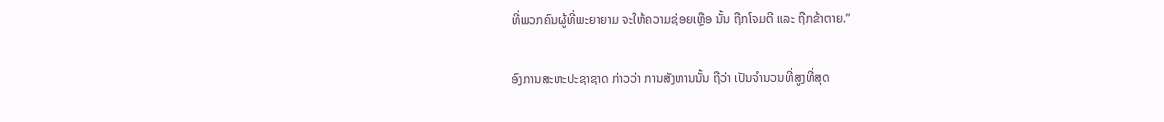ທີ່ພວກຄົນຜູ້ທີ່ພະຍາຍາມ ຈະໃຫ້ຄວາມຊ່ອຍເຫຼືອ ນັ້ນ ຖືກໂຈມຕີ ແລະ ຖືກຂ້າຕາຍ.”

ອົງການສະຫະປະຊາຊາດ ກ່າວວ່າ ການສັງຫານນັ້ນ ຖືວ່າ ເປັນຈຳນວນທີ່ສູງທີ່ສຸດ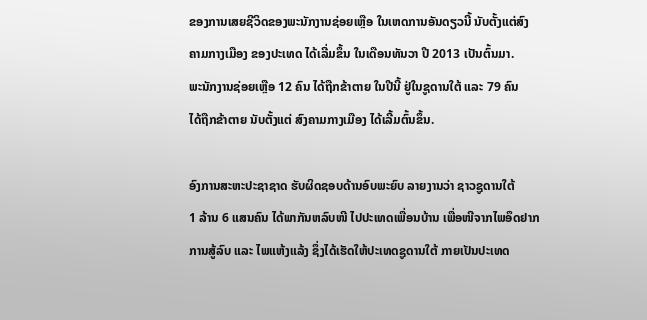ຂອງການເສຍຊີວິດຂອງພະນັກງານຊ່ອຍເຫຼືອ ໃນເຫດການອັນດຽວນີ້ ນັບຕັ້ງແຕ່ສົງ
ຄາມກາງເມືອງ ຂອງປະເທດ ໄດ້ເລີ່ມຂຶ້ນ ໃນເດືອນທັນວາ ປີ 2013 ເປັນຕົ້ນມາ.
ພະນັກງານຊ່ອຍເຫຼືອ 12 ຄົນ ໄດ້ຖືກຂ້າຕາຍ ໃນປີນີ້ ຢູ່ໃນຊູດານໃຕ້ ແລະ 79 ຄົນ
ໄດ້ຖືກຂ້າຕາຍ ນັບຕັ້ງແຕ່ ສົງຄາມກາງເມືອງ ໄດ້ເລີ້ມຕົ້ນຂຶ້ນ.

ອົງການສະຫະປະຊາຊາດ ຮັບຜິດຊອບດ້ານອົບພະຍົບ ລາຍງານວ່າ ຊາວຊູດານໃຕ້
1 ລ້ານ 6 ແສນຄົນ ໄດ້ພາກັນຫລົບໜີ ໄປປະເທດເພື່ອນບ້ານ ເພື່ອໜີຈາກໄພອຶດຢາກ
ການສູ້ລົບ ແລະ ໄພແຫ້ງແລ້ງ ຊຶ່ງໄດ້ເຮັດໃຫ້ປະເທດຊູດານໃຕ້ ກາຍເປັນປະເທດ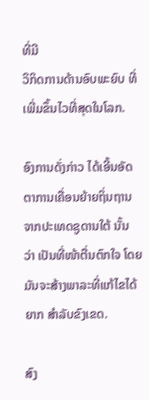ທີ່ມີ
ວິກິດການດ້ານອົບພະຍົບ ທີ່ເພີ່ມຂຶ້ນໄວທີ່ສຸດໃນໂລກ.

ອົງການດັ່ງກ່າວ ໄດ້ເອີ້ນອັດຕາການເຄື່ອນຍ້າຍຖິ່ນຖານ ຈາກປະເທດຊູດານໃຕ້ ນັ້ນ
ວ່າ ເປັນທີ່ໜ້າຕື່ນຕົກໃຈ ໂດຍມັນຈະສ້າງພາລະທີ່ແກ້ໄຂໄດ້ຍາກ ສຳລັບຂົງເຂດ.

ສົງ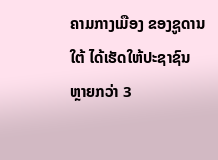ຄາມກາງເມືອງ ຂອງຊູດານໃຕ້ ໄດ້ເຮັດໃຫ້ປະຊາຊົນ ຫຼາຍກວ່າ 3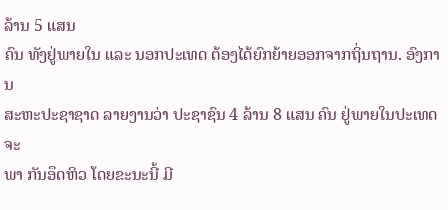ລ້ານ 5 ແສນ
ຄົນ ທັງຢູ່ພາຍໃນ ແລະ ນອກປະເທດ ຕ້ອງໄດ້ຍົກຍ້າຍອອກຈາກຖິ່ນຖານ. ອົງການ
ສະຫະປະຊາຊາດ ລາຍງານວ່າ ປະຊາຊົນ 4 ລ້ານ 8 ແສນ ຄົນ ຢູ່ພາຍໃນປະເທດ ຈະ
ພາ ກັນອຶດຫິວ ໂດຍຂະນະນີ້ ມີ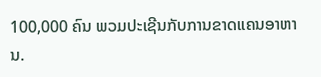100,000 ຄົນ ພວມປະເຊີນກັບການຂາດແຄນອາຫານ.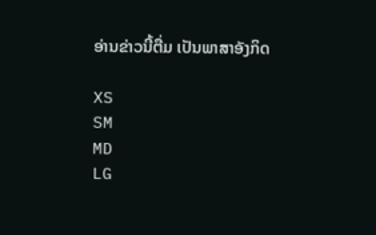ອ່ານຂ່າວນີ້ຕື່ມ ເປັນພາສາອັງກິດ

XS
SM
MD
LG